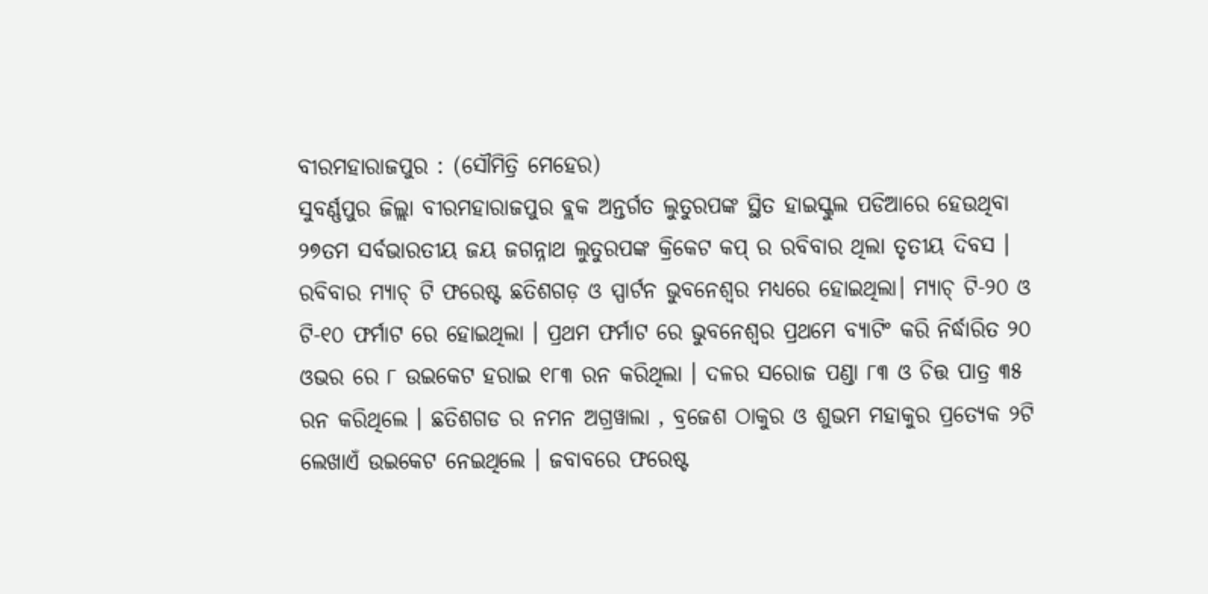ବୀରମହାରାଜପୁର : (ସୌମିତ୍ରି ମେହେର)
ସୁବର୍ଣ୍ଣପୁର ଜିଲ୍ଲା ବୀରମହାରାଜପୁର ବ୍ଲକ ଅନ୍ତର୍ଗତ ଲୁତୁରପଙ୍କ ସ୍ଥିତ ହାଇସ୍କୁଲ ପଡିଆରେ ହେଉଥିବା ୨୭ତମ ସର୍ବଭାରତୀୟ ଜୟ ଜଗନ୍ନାଥ ଲୁତୁରପଙ୍କ କ୍ରିକେଟ କପ୍ ର ରବିବାର ଥିଲା ତୃତୀୟ ଦିବସ । ରବିବାର ମ୍ୟାଚ୍ ଟି ଫରେଷ୍ଟ ଛତିଶଗଡ଼ ଓ ସ୍ପାର୍ଟନ ଭୁବନେଶ୍ୱର ମଧ୍ୟରେ ହୋଇଥିଲା। ମ୍ୟାଚ୍ ଟି-୨୦ ଓ ଟି-୧୦ ଫର୍ମାଟ ରେ ହୋଇଥିଲା । ପ୍ରଥମ ଫର୍ମାଟ ରେ ଭୁବନେଶ୍ୱର ପ୍ରଥମେ ବ୍ୟାଟିଂ କରି ନିର୍ଦ୍ଧାରିତ ୨୦ ଓଭର ରେ ୮ ଉଇକେଟ ହରାଇ ୧୮୩ ରନ କରିଥିଲା । ଦଳର ସରୋଜ ପଣ୍ଡା ୮୩ ଓ ଚିତ୍ତ ପାତ୍ର ୩୫ ରନ କରିଥିଲେ । ଛତିଶଗଡ ର ନମନ ଅଗ୍ରୱାଲା , ବ୍ରଜେଶ ଠାକୁର ଓ ଶୁଭମ ମହାକୁର ପ୍ରତ୍ୟେକ ୨ଟି ଲେଖାଏଁ ଉଇକେଟ ନେଇଥିଲେ । ଜବାବରେ ଫରେଷ୍ଟ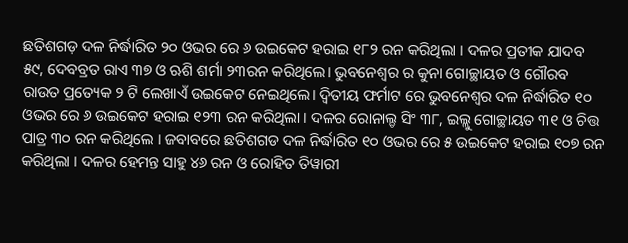ଛତିଶଗଡ଼ ଦଳ ନିର୍ଦ୍ଧାରିତ ୨୦ ଓଭର ରେ ୬ ଉଇକେଟ ହରାଇ ୧୮୨ ରନ କରିଥିଲା । ଦଳର ପ୍ରତୀକ ଯାଦବ ୫୯, ଦେବବ୍ରତ ରାଏ ୩୭ ଓ ଋଶି ଶର୍ମା ୨୩ରନ କରିଥିଲେ। ଭୁବନେଶ୍ୱର ର କୁନା ଗୋଚ୍ଛାୟତ ଓ ଗୌରବ ରାଉତ ପ୍ରତ୍ୟେକ ୨ ଟି ଲେଖାଏଁ ଉଇକେଟ ନେଇଥିଲେ। ଦ୍ଵିତୀୟ ଫର୍ମାଟ ରେ ଭୁବନେଶ୍ୱର ଦଳ ନିର୍ଦ୍ଧାରିତ ୧୦ ଓଭର ରେ ୬ ଉଇକେଟ ହରାଇ ୧୨୩ ରନ କରିଥିଲା । ଦଳର ରୋନାଲ୍ଡ ସିଂ ୩୮, ଇଲ୍ଲୁ ଗୋଚ୍ଛାୟତ ୩୧ ଓ ଚିତ୍ତ ପାତ୍ର ୩୦ ରନ କରିଥିଲେ । ଜବାବରେ ଛତିଶଗଡ ଦଳ ନିର୍ଦ୍ଧାରିତ ୧୦ ଓଭର ରେ ୫ ଉଇକେଟ ହରାଇ ୧୦୭ ରନ କରିଥିଲା । ଦଳର ହେମନ୍ତ ସାହୁ ୪୬ ରନ ଓ ରୋହିତ ତିୱାରୀ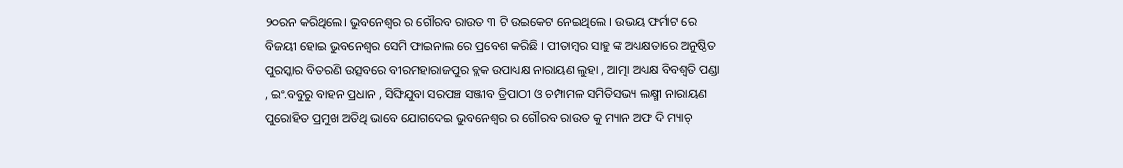୨୦ରନ କରିଥିଲେ। ଭୁବନେଶ୍ୱର ର ଗୌରବ ରାଉତ ୩ ଟି ଉଇକେଟ ନେଇଥିଲେ । ଉଭୟ ଫର୍ମାଟ ରେ ବିଜୟୀ ହୋଇ ଭୁବନେଶ୍ୱର ସେମି ଫାଇନାଲ ରେ ପ୍ରବେଶ କରିଛି । ପୀତାମ୍ବର ସାହୁ ଙ୍କ ଅଧ୍ୟକ୍ଷତାରେ ଅନୁଷ୍ଠିତ ପୁରସ୍କାର ବିତରଣି ଉତ୍ସବରେ ବୀରମହାରାଜପୁର ବ୍ଲକ ଉପାଧ୍ୟକ୍ଷ ନାରାୟଣ ଲୁହା , ଆତ୍ମା ଅଧ୍ୟକ୍ଷ ବିବଶ୍ଵତି ପଣ୍ଡା , ଇଂ.ବବୁରୁ ବାହନ ପ୍ରଧାନ , ସିଙ୍ଘିଯୁବା ସରପଞ୍ଚ ସଞ୍ଜୀବ ତ୍ରିପାଠୀ ଓ ଚମ୍ପାମଳ ସମିତିସଭ୍ୟ ଲକ୍ଷ୍ମୀ ନାରାୟଣ ପୁରୋହିତ ପ୍ରମୁଖ ଅତିଥି ଭାବେ ଯୋଗଦେଇ ଭୁବନେଶ୍ଵର ର ଗୌରବ ରାଉତ କୁ ମ୍ୟାନ ଅଫ ଦି ମ୍ୟାଚ୍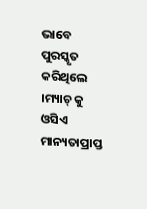ଭାବେ ପୁରସ୍କୃତ କରିଥିଲେ ।ମ୍ୟାଚ୍ କୁ ଓସିଏ ମାନ୍ୟତାପ୍ରାପ୍ତ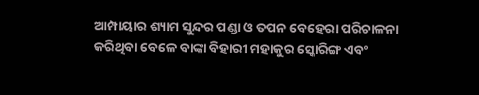ଆମ୍ପାୟାର ଶ୍ୟାମ ସୁନ୍ଦର ପଣ୍ଡା ଓ ତପନ ବେହେରା ପରିଚାଳନା କରିଥିବା ବେଳେ ବାଙ୍କା ବିହାରୀ ମହାକୁର ସ୍କୋରିଙ୍ଗ ଏବଂ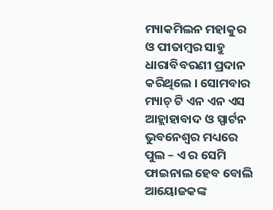ମ୍ୟାକମିଲନ ମହାକୁର ଓ ପୀତାମ୍ବର ସାହୁ ଧାରାବିବରଣୀ ପ୍ରଦାନ କରିଥିଲେ । ସୋମବାର ମ୍ୟାଚ୍ ଟି ଏନ ଏନ ଏସ ଆହ୍ଲାହାବାଦ ଓ ସ୍ପାର୍ଟନ ଭୁବନେଶ୍ୱର ମଧ୍ୟରେ ପୁଲ – ଏ ର ସେମି ଫାଇନାଲ ହେବ ବୋଲି ଆୟୋଜକଙ୍କ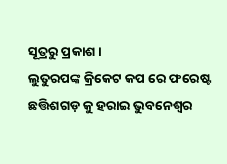ସୂତ୍ରରୁ ପ୍ରକାଶ।
ଲୁତୁରପଙ୍କ କ୍ରିକେଟ କପ ରେ ଫରେଷ୍ଟ ଛତ୍ତିଶଗଡ଼ କୁ ହରାଇ ଭୁବନେଶ୍ବର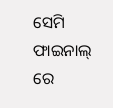ସେମି ଫାଇନାଲ୍ ରେ